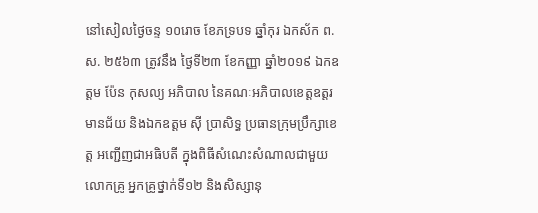នៅសៀលថ្ងៃចន្ទ ១០រោច ខែភទ្របទ ឆ្នាំកុរ ឯកស័ក ព.ស. ២៥៦៣ ត្រូវនឹង ថ្ងៃទី២៣ ខែកញ្ញា ឆ្នាំ២០១៩ ឯកឧត្ដម ប៉ែន កុសល្យ អភិបាល នៃគណៈអភិបាលខេត្តឧត្ដរមានជ័យ និងឯកឧត្ដម ស៊ី ប្រាសិទ្ធ ប្រធានក្រុមប្រឹក្សាខេត្ត អញ្ជើញជាអធិបតី ក្នុងពិធីសំណេះសំណាលជាមួយលោកគ្រូ អ្នកគ្រូថ្នាក់ទី១២ និងសិស្សានុ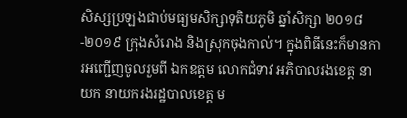សិស្សប្រឡងជាប់មធ្យមសិក្សាទុតិយភូមិ ឆ្នាំសិក្សា ២០១៨-២០១៩ ក្រុងសំរោង និងស្រុកចុងកាល់។ ក្នុងពិធីនេះក៏មានការអញ្ជើញចូលរួមពី ឯកឧត្ដម លោកជំទាវ អភិបាលរងខេត្ត នាយក នាយករងរដ្ឋបាលខេត្ត ម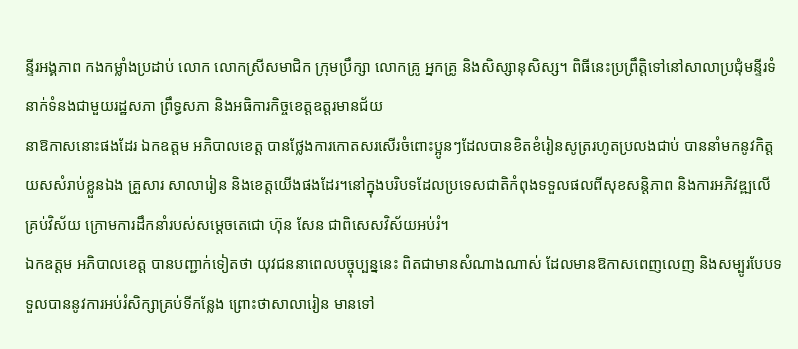ន្ទីរអង្គភាព កងកម្លាំងប្រដាប់ លោក លោកស្រីសមាជិក ក្រុមប្រឹក្សា លោកគ្រូ អ្នកគ្រូ និងសិស្សានុសិស្ស។ ពិធីនេះប្រព្រឹត្តិទៅនៅសាលាប្រជុំមន្ទីរទំនាក់ទំនងជាមួយរដ្ឋសភា ព្រឹទ្ធសភា និងអធិការកិច្ចខេត្តឧត្ដរមានជ័យ
នាឱកាសនោះផងដែរ ឯកឧត្តម អភិបាលខេត្ត បានថ្លែងការកោតសរសើរចំពោះប្អូនៗដែលបានខិតខំរៀនសូត្ររហូតប្រលងជាប់ បាននាំមកនូវកិត្តយសសំរាប់ខ្លួនឯង គ្រួសារ សាលារៀន និងខេត្តយើងផងដែរ។នៅក្នុងបរិបទដែលប្រទេសជាតិកំពុងទទួលផលពីសុខសន្តិភាព និងការអភិវឌ្ឍលើគ្រប់វិស័យ ក្រោមការដឹកនាំរបស់សម្តេចតេជោ ហ៊ុន សែន ជាពិសេសវិស័យអប់រំ។
ឯកឧត្តម អភិបាលខេត្ត បានបញ្ជាក់ទៀតថា យុវជននាពេលបច្ចុប្បន្ននេះ ពិតជាមានសំណាងណាស់ ដែលមានឱកាសពេញលេញ និងសម្បូរបែបទទួលបាននូវការអប់រំសិក្សាគ្រប់ទីកន្លែង ព្រោះថាសាលារៀន មានទៅ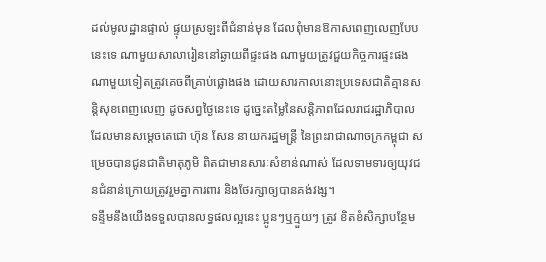ដល់មូលដ្ឋានផ្ទាល់ ផ្ទុយស្រឡះពីជំនាន់មុន ដែលពុំមានឱកាសពេញលេញបែបនេះទេ ណាមួយសាលារៀននៅឆ្ងាយពីផ្ទះផង ណាមួយត្រូវជួយកិច្ចការផ្ទះផង ណាមួយទៀតត្រូវគេចពីគ្រាប់ផ្លោងផង ដោយសារកាលនោះប្រទេសជាតិគ្មានសន្តិសុខពេញលេញ ដូចសព្វថ្ងៃនេះទេ ដូច្នេះតម្លៃនៃសន្តិភាពដែលរាជរដ្ឋាភិបាល ដែលមានសម្ដេចតេជោ ហ៊ុន សែន នាយករដ្ឋមន្ត្រី នៃព្រះរាជាណាចក្រកម្ពុជា សម្រេចបានជូនជាតិមាតុភូមិ ពិតជាមានសារៈសំខាន់ណាស់ ដែលទាមទារឲ្យយុវជនជំនាន់ក្រោយត្រូវរួមគ្នាការពារ និងថែរក្សាឲ្យបានគង់វង្ស។
ទន្ទឹមនឹងយើងទទួលបានលទ្ធផលល្អនេះ ប្អូនៗឬក្មួយៗ ត្រូវ ខិតខំសិក្សាបន្ថែម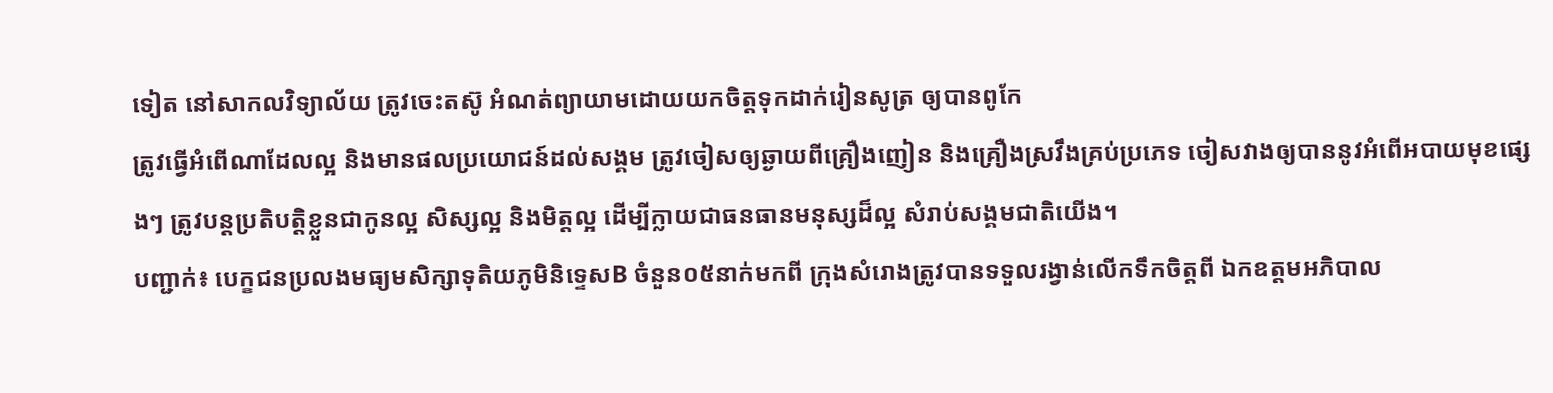ទៀត នៅសាកលវិទ្យាល័យ ត្រូវចេះតស៊ូ អំណត់ព្យាយាមដោយយកចិត្តទុកដាក់រៀនសូត្រ ឲ្យបានពូកែ
ត្រូវធ្វើអំពើណាដែលល្អ និងមានផលប្រយោជន៍ដល់សង្គម ត្រូវចៀសឲ្យឆ្ងាយពីគ្រឿងញៀន និងគ្រឿងស្រវឹងគ្រប់ប្រភេទ ចៀសវាងឲ្យបាននូវអំពើអបាយមុខផ្សេងៗ ត្រូវបន្តប្រតិបត្តិខ្លួនជាកូនល្អ សិស្សល្អ និងមិត្តល្អ ដើម្បីក្លាយជាធនធានមនុស្សដ៏ល្អ សំរាប់សង្គមជាតិយើង។
បញ្ជាក់៖ បេក្ខជនប្រលងមធ្យមសិក្សាទុតិយភូមិនិទ្ទេសB ចំនួន០៥នាក់មកពី ក្រុងសំរោងត្រូវបានទទួលរង្វាន់លេីកទឹកចិត្តពី ឯកឧត្តមអភិបាល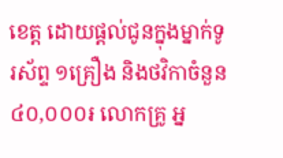ខេត្ត ដោយផ្តល់ជូនក្នុងម្នាក់ទូរស័ព្ទ ១គ្រឿង និងថវិកាចំនួន៤០,០០០៛ លោកគ្រូ អ្ន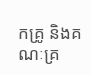កគ្រូ និងគណៈគ្រ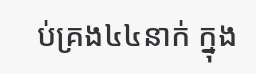ប់គ្រង៤៤នាក់ ក្នុង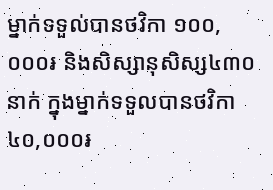ម្នាក់ទទួល់បានថវិកា ១០០,០០០៛ និងសិស្សានុសិស្ស៤៣០នាក់ ក្នុងម្នាក់ទទួលបានថវិកា ៤០,០០០៛